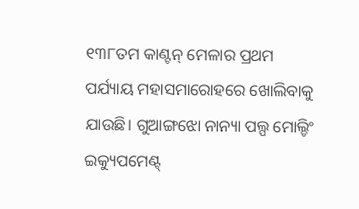୧୩୮ତମ କାଣ୍ଟନ୍ ମେଳାର ପ୍ରଥମ ପର୍ଯ୍ୟାୟ ମହାସମାରୋହରେ ଖୋଲିବାକୁ ଯାଉଛି। ଗୁଆଙ୍ଗଝୋ ନାନ୍ୟା ପଲ୍ପ ମୋଲ୍ଡିଂ ଇକ୍ୟୁପମେଣ୍ଟ୍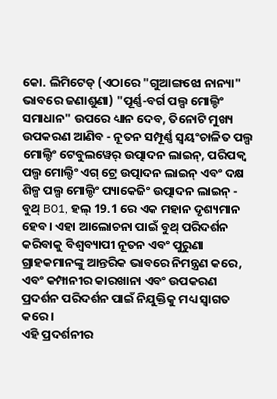କୋ. ଲିମିଟେଡ୍ (ଏଠାରେ "ଗୁଆଙ୍ଗଝୋ ନାନ୍ୟା" ଭାବରେ ଜଣାଶୁଣା) "ପୂର୍ଣ୍ଣ-ବର୍ଗ ପଲ୍ପ ମୋଲ୍ଡିଂ ସମାଧାନ" ଉପରେ ଧ୍ୟାନ ଦେବ, ତିନୋଟି ମୁଖ୍ୟ ଉପକରଣ ଆଣିବ - ନୂତନ ସମ୍ପୂର୍ଣ୍ଣ ସ୍ୱୟଂଚାଳିତ ପଲ୍ପ ମୋଲ୍ଡିଂ ଟେବୁଲୱେର୍ ଉତ୍ପାଦନ ଲାଇନ୍, ପରିପକ୍ୱ ପଲ୍ପ ମୋଲ୍ଡିଂ ଏଗ୍ ଟ୍ରେ ଉତ୍ପାଦନ ଲାଇନ୍ ଏବଂ ଦକ୍ଷ ଶିଳ୍ପ ପଲ୍ପ ମୋଲ୍ଡିଂ ପ୍ୟାକେଜିଂ ଉତ୍ପାଦନ ଲାଇନ୍ - ବୁଥ୍ B01, ହଲ୍ 19.1 ରେ ଏକ ମହାନ ଦୃଶ୍ୟମାନ ହେବ। ଏହା ଆଲୋଚନା ପାଇଁ ବୁଥ୍ ପରିଦର୍ଶନ କରିବାକୁ ବିଶ୍ୱବ୍ୟାପୀ ନୂତନ ଏବଂ ପୁରୁଣା ଗ୍ରାହକମାନଙ୍କୁ ଆନ୍ତରିକ ଭାବରେ ନିମନ୍ତ୍ରଣ କରେ, ଏବଂ କମ୍ପାନୀର କାରଖାନା ଏବଂ ଉପକରଣ ପ୍ରଦର୍ଶନ ପରିଦର୍ଶନ ପାଇଁ ନିଯୁକ୍ତିକୁ ମଧ୍ୟ ସ୍ୱାଗତ କରେ।
ଏହି ପ୍ରଦର୍ଶନୀର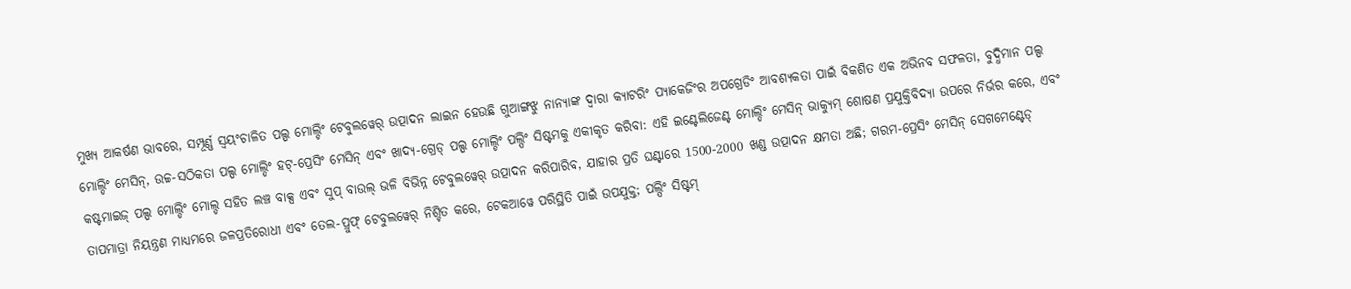ମୁଖ୍ୟ ଆକର୍ଷଣ ଭାବରେ, ସମ୍ପୂର୍ଣ୍ଣ ସ୍ୱୟଂଚାଳିତ ପଲ୍ପ ମୋଲ୍ଡିଂ ଟେବୁଲୱେର୍ ଉତ୍ପାଦନ ଲାଇନ ହେଉଛି ଗୁଆଙ୍ଗଝୁ ନାନ୍ୟାଙ୍କ ଦ୍ୱାରା କ୍ୟାଟରିଂ ପ୍ୟାକେଜିଂର ଅପଗ୍ରେଡିଂ ଆବଶ୍ୟକତା ପାଇଁ ବିକଶିତ ଏକ ଅଭିନବ ସଫଳତା, ବୁଦ୍ଧିମାନ ପଲ୍ପ ମୋଲ୍ଡିଂ ମେସିନ୍, ଉଚ୍ଚ-ସଠିକତା ପଲ୍ପ ମୋଲ୍ଡିଂ ହଟ୍-ପ୍ରେସିଂ ମେସିନ୍ ଏବଂ ଖାଦ୍ୟ-ଗ୍ରେଡ୍ ପଲ୍ପ ମୋଲ୍ଡିଂ ପଲ୍ପିଂ ସିଷ୍ଟମକୁ ଏକୀକୃତ କରିବା: ଏହି ଇଣ୍ଟେଲିଜେଣ୍ଟ ମୋଲ୍ଡିଂ ମେସିନ୍ ଭାକ୍ୟୁମ୍ ଶୋଷଣ ପ୍ରଯୁକ୍ତିବିଦ୍ୟା ଉପରେ ନିର୍ଭର କରେ, ଏବଂ କଷ୍ଟମାଇଜ୍ ପଲ୍ପ ମୋଲ୍ଡିଂ ମୋଲ୍ଡ ସହିତ ଲଞ୍ଚ ବାକ୍ସ ଏବଂ ସୁପ୍ ବାଉଲ୍ ଭଳି ବିଭିନ୍ନ ଟେବୁଲୱେର୍ ଉତ୍ପାଦନ କରିପାରିବ, ଯାହାର ପ୍ରତି ଘଣ୍ଟାରେ 1500-2000 ଖଣ୍ଡ ଉତ୍ପାଦନ କ୍ଷମତା ଅଛି; ଗରମ-ପ୍ରେସିଂ ମେସିନ୍ ସେଗମେଣ୍ଟେଡ୍ ତାପମାତ୍ରା ନିୟନ୍ତ୍ରଣ ମାଧ୍ୟମରେ ଜଳପ୍ରତିରୋଧୀ ଏବଂ ତେଲ-ପ୍ରୁଫ୍ ଟେବୁଲୱେର୍ ନିଶ୍ଚିତ କରେ, ଟେକଆୱେ ପରିସ୍ଥିତି ପାଇଁ ଉପଯୁକ୍ତ; ପଲ୍ପିଂ ସିଷ୍ଟମ୍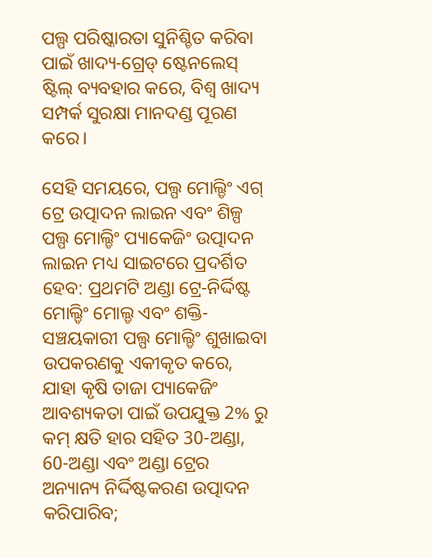ପଲ୍ପ ପରିଷ୍କାରତା ସୁନିଶ୍ଚିତ କରିବା ପାଇଁ ଖାଦ୍ୟ-ଗ୍ରେଡ୍ ଷ୍ଟେନଲେସ୍ ଷ୍ଟିଲ୍ ବ୍ୟବହାର କରେ, ବିଶ୍ୱ ଖାଦ୍ୟ ସମ୍ପର୍କ ସୁରକ୍ଷା ମାନଦଣ୍ଡ ପୂରଣ କରେ।

ସେହି ସମୟରେ, ପଲ୍ପ ମୋଲ୍ଡିଂ ଏଗ୍ ଟ୍ରେ ଉତ୍ପାଦନ ଲାଇନ ଏବଂ ଶିଳ୍ପ ପଲ୍ପ ମୋଲ୍ଡିଂ ପ୍ୟାକେଜିଂ ଉତ୍ପାଦନ ଲାଇନ ମଧ୍ୟ ସାଇଟରେ ପ୍ରଦର୍ଶିତ ହେବ: ପ୍ରଥମଟି ଅଣ୍ଡା ଟ୍ରେ-ନିର୍ଦ୍ଦିଷ୍ଟ ମୋଲ୍ଡିଂ ମୋଲ୍ଡ ଏବଂ ଶକ୍ତି-ସଞ୍ଚୟକାରୀ ପଲ୍ପ ମୋଲ୍ଡିଂ ଶୁଖାଇବା ଉପକରଣକୁ ଏକୀକୃତ କରେ, ଯାହା କୃଷି ତାଜା ପ୍ୟାକେଜିଂ ଆବଶ୍ୟକତା ପାଇଁ ଉପଯୁକ୍ତ 2% ରୁ କମ୍ କ୍ଷତି ହାର ସହିତ 30-ଅଣ୍ଡା, 60-ଅଣ୍ଡା ଏବଂ ଅଣ୍ଡା ଟ୍ରେର ଅନ୍ୟାନ୍ୟ ନିର୍ଦ୍ଦିଷ୍ଟକରଣ ଉତ୍ପାଦନ କରିପାରିବ;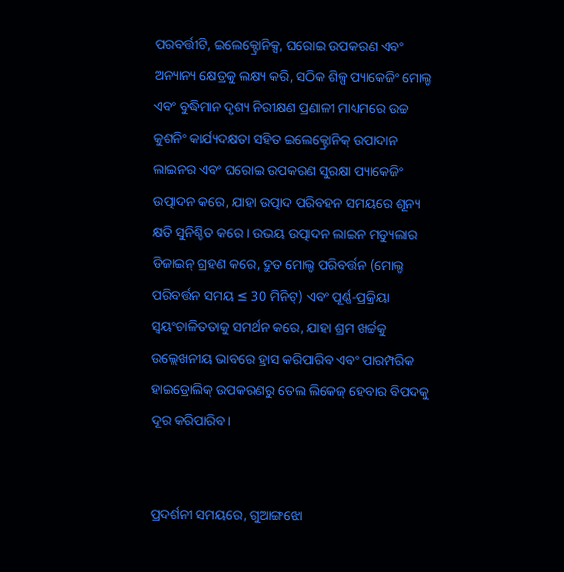ପରବର୍ତ୍ତୀଟି, ଇଲେକ୍ଟ୍ରୋନିକ୍ସ, ଘରୋଇ ଉପକରଣ ଏବଂ ଅନ୍ୟାନ୍ୟ କ୍ଷେତ୍ରକୁ ଲକ୍ଷ୍ୟ କରି, ସଠିକ ଶିଳ୍ପ ପ୍ୟାକେଜିଂ ମୋଲ୍ଡ ଏବଂ ବୁଦ୍ଧିମାନ ଦୃଶ୍ୟ ନିରୀକ୍ଷଣ ପ୍ରଣାଳୀ ମାଧ୍ୟମରେ ଉଚ୍ଚ କୁଶନିଂ କାର୍ଯ୍ୟଦକ୍ଷତା ସହିତ ଇଲେକ୍ଟ୍ରୋନିକ୍ ଉପାଦାନ ଲାଇନର ଏବଂ ଘରୋଇ ଉପକରଣ ସୁରକ୍ଷା ପ୍ୟାକେଜିଂ ଉତ୍ପାଦନ କରେ, ଯାହା ଉତ୍ପାଦ ପରିବହନ ସମୟରେ ଶୂନ୍ୟ କ୍ଷତି ସୁନିଶ୍ଚିତ କରେ। ଉଭୟ ଉତ୍ପାଦନ ଲାଇନ ମଡ୍ୟୁଲାର ଡିଜାଇନ୍ ଗ୍ରହଣ କରେ, ଦ୍ରୁତ ମୋଲ୍ଡ ପରିବର୍ତ୍ତନ (ମୋଲ୍ଡ ପରିବର୍ତ୍ତନ ସମୟ ≤ 30 ମିନିଟ୍) ଏବଂ ପୂର୍ଣ୍ଣ-ପ୍ରକ୍ରିୟା ସ୍ୱୟଂଚାଳିତତାକୁ ସମର୍ଥନ କରେ, ଯାହା ଶ୍ରମ ଖର୍ଚ୍ଚକୁ ଉଲ୍ଲେଖନୀୟ ଭାବରେ ହ୍ରାସ କରିପାରିବ ଏବଂ ପାରମ୍ପରିକ ହାଇଡ୍ରୋଲିକ୍ ଉପକରଣରୁ ତେଲ ଲିକେଜ୍ ହେବାର ବିପଦକୁ ଦୂର କରିପାରିବ।


ପ୍ରଦର୍ଶନୀ ସମୟରେ, ଗୁଆଙ୍ଗଝୋ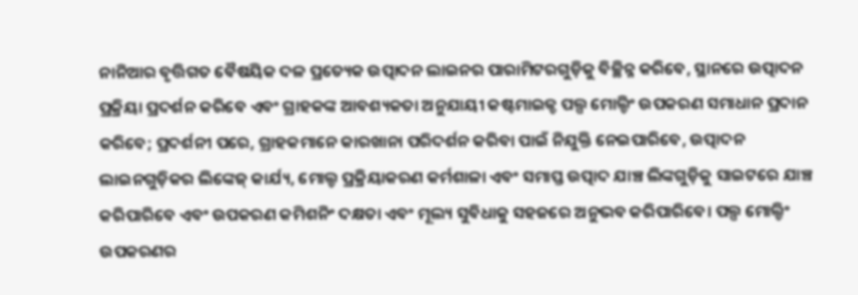ନାନିଆର ବୃତ୍ତିଗତ ବୈଷୟିକ ଦଳ ପ୍ରତ୍ୟେକ ଉତ୍ପାଦନ ଲାଇନର ପାରାମିଟରଗୁଡ଼ିକୁ ବିଚ୍ଛିନ୍ନ କରିବେ, ସ୍ଥାନରେ ଉତ୍ପାଦନ ପ୍ରକ୍ରିୟା ପ୍ରଦର୍ଶନ କରିବେ ଏବଂ ଗ୍ରାହକଙ୍କ ଆବଶ୍ୟକତା ଅନୁଯାୟୀ କଷ୍ଟମାଇଜ୍ଡ ପଲ୍ପ ମୋଲ୍ଡିଂ ଉପକରଣ ସମାଧାନ ପ୍ରଦାନ କରିବେ; ପ୍ରଦର୍ଶନୀ ପରେ, ଗ୍ରାହକମାନେ କାରଖାନା ପରିଦର୍ଶନ କରିବା ପାଇଁ ନିଯୁକ୍ତି ନେଇପାରିବେ, ଉତ୍ପାଦନ ଲାଇନଗୁଡ଼ିକର ଲିଙ୍କେଜ୍ କାର୍ଯ୍ୟ, ମୋଲ୍ଡ ପ୍ରକ୍ରିୟାକରଣ କର୍ମଶାଳା ଏବଂ ସମାପ୍ତ ଉତ୍ପାଦ ଯାଞ୍ଚ ଲିଙ୍କଗୁଡ଼ିକୁ ସାଇଟରେ ଯାଞ୍ଚ କରିପାରିବେ ଏବଂ ଉପକରଣ କମିଶନିଂ ଦକ୍ଷତା ଏବଂ ମୂଲ୍ୟ ସୁବିଧାକୁ ସହଜରେ ଅନୁଭବ କରିପାରିବେ। ପଲ୍ପ ମୋଲ୍ଡିଂ ଉପକରଣର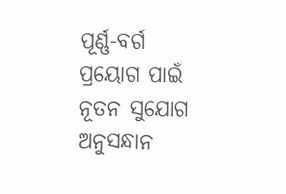ପୂର୍ଣ୍ଣ-ବର୍ଗ ପ୍ରୟୋଗ ପାଇଁ ନୂତନ ସୁଯୋଗ ଅନୁସନ୍ଧାନ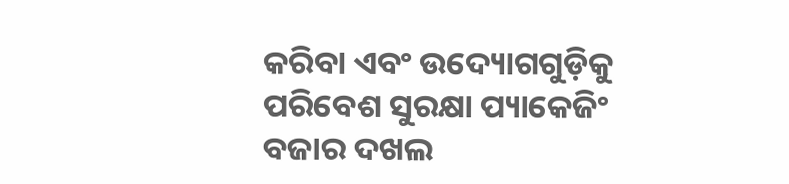କରିବା ଏବଂ ଉଦ୍ୟୋଗଗୁଡ଼ିକୁ ପରିବେଶ ସୁରକ୍ଷା ପ୍ୟାକେଜିଂ ବଜାର ଦଖଲ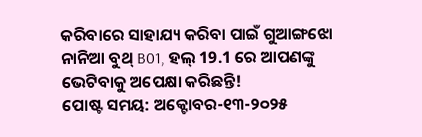କରିବାରେ ସାହାଯ୍ୟ କରିବା ପାଇଁ ଗୁଆଙ୍ଗଝୋ ନାନିଆ ବୁଥ୍ B01, ହଲ୍ 19.1 ରେ ଆପଣଙ୍କୁ ଭେଟିବାକୁ ଅପେକ୍ଷା କରିଛନ୍ତି!
ପୋଷ୍ଟ ସମୟ: ଅକ୍ଟୋବର-୧୩-୨୦୨୫